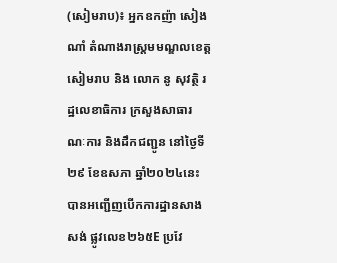(សៀមរាប)៖ អ្នកឧកញ៉ា សៀង ណាំ តំណាងរាស្ត្រមមណ្ឌលខេត្តសៀមរាប និង លោក នូ សុវត្ថិ រដ្ឋលេខាធិការ ក្រសួងសាធារណៈការ និងដឹកជញ្ជូន នៅថ្ងៃទី២៩ ខែឧសភា ឆ្នាំ២០២៤នេះ បានអញ្ជេីញបើកការដ្ឋានសាងសង់ ផ្លូវលេខ២៦៥E ប្រវែ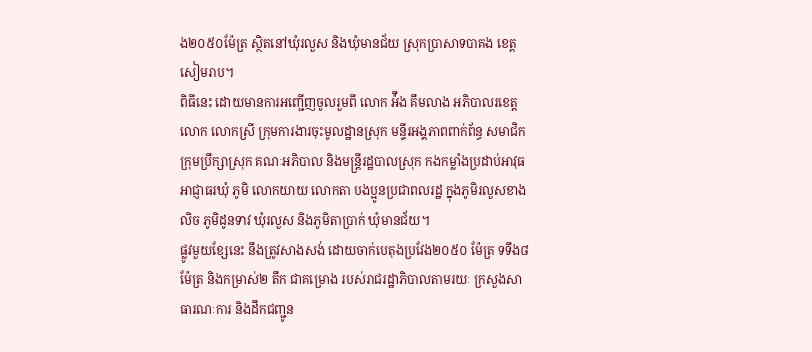ង២០៥០ម៉ែត្រ ស្ថិតនៅឃុំរលួស និងឃុំមានជ័យ ស្រុកប្រាសាទបាគង ខេត្តសៀមរាប។
ពិធីនេះ ដោយមានការអញ្ជើញចូលរួមពី លោក អ៉ឹង គឹមលាង អភិបាលរខេត្ត លោក លោកស្រី ក្រុមការងារចុះមូលដ្ឋានស្រុក មន្ទីរអង្គភាពពាក់ព័ន្ធ សមាជិកក្រុមប្រឹក្សាស្រុក គណៈអភិបាល និងមន្ត្រីរដ្ឋបាលស្រុក កងកម្លាំងប្រដាប់អាវុធ អាជ្ញាធរឃុំ ភូមិ លោកយាយ លោកតា បងប្អូនប្រជាពលរដ្ឋ ក្នុងភូមិរលួសខាងលិច ភូមិដូនទាវ ឃុំរលួស និងភូមិតាប្រាក់ ឃុំមានជ័យ។
ផ្លូវមួយខ្សែនេះ នឹងត្រូវសាងសង់ ដោយចាក់បេតុងប្រវែង២០៥០ ម៉ែត្រ ទទឹង៨ ម៉ែត្រ និងកម្រាស់២ តឹក ជាគម្រោង របស់រាជរដ្ឋាភិបាលតាមរយៈ ក្រសួងសាធារណៈការ និងដឹកជញ្ជូន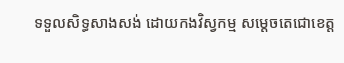ទទួលសិទ្ធសាងសង់ ដោយកងវិស្វកម្ម សម្តេចតេជោខេត្ត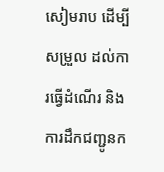សៀមរាប ដើម្បីសម្រួល ដល់ការធ្វើដំណើរ និងការដឹកជញ្ជូនក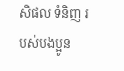សិផល ទំនិញ របស់បងប្អូន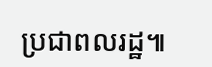ប្រជាពលរដ្ឋ៕